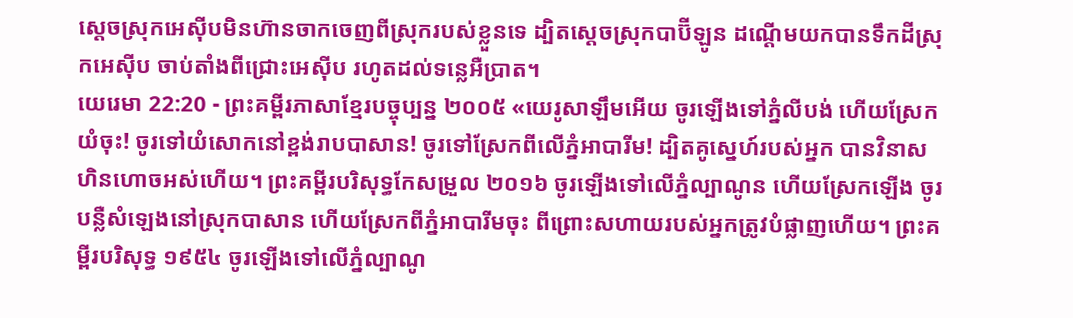ស្ដេចស្រុកអេស៊ីបមិនហ៊ានចាកចេញពីស្រុករបស់ខ្លួនទេ ដ្បិតស្ដេចស្រុកបាប៊ីឡូន ដណ្ដើមយកបានទឹកដីស្រុកអេស៊ីប ចាប់តាំងពីជ្រោះអេស៊ីប រហូតដល់ទន្លេអឺប្រាត។
យេរេមា 22:20 - ព្រះគម្ពីរភាសាខ្មែរបច្ចុប្បន្ន ២០០៥ «យេរូសាឡឹមអើយ ចូរឡើងទៅភ្នំលីបង់ ហើយស្រែកយំចុះ! ចូរទៅយំសោកនៅខ្ពង់រាបបាសាន! ចូរទៅស្រែកពីលើភ្នំអាបារីម! ដ្បិតគូស្នេហ៍របស់អ្នក បានវិនាសហិនហោចអស់ហើយ។ ព្រះគម្ពីរបរិសុទ្ធកែសម្រួល ២០១៦ ចូរឡើងទៅលើភ្នំល្បាណូន ហើយស្រែកឡើង ចូរបន្លឺសំឡេងនៅស្រុកបាសាន ហើយស្រែកពីភ្នំអាបារីមចុះ ពីព្រោះសហាយរបស់អ្នកត្រូវបំផ្លាញហើយ។ ព្រះគម្ពីរបរិសុទ្ធ ១៩៥៤ ចូរឡើងទៅលើភ្នំល្បាណូ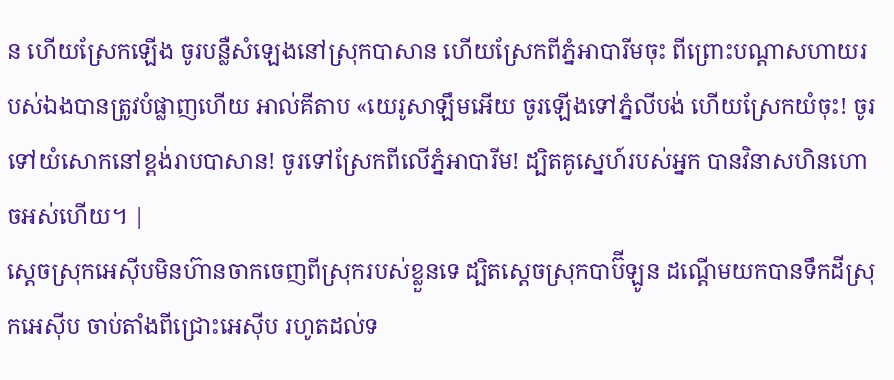ន ហើយស្រែកឡើង ចូរបន្លឺសំឡេងនៅស្រុកបាសាន ហើយស្រែកពីភ្នំអាបារីមចុះ ពីព្រោះបណ្តាសហាយរបស់ឯងបានត្រូវបំផ្លាញហើយ អាល់គីតាប «យេរូសាឡឹមអើយ ចូរឡើងទៅភ្នំលីបង់ ហើយស្រែកយំចុះ! ចូរទៅយំសោកនៅខ្ពង់រាបបាសាន! ចូរទៅស្រែកពីលើភ្នំអាបារីម! ដ្បិតគូស្នេហ៍របស់អ្នក បានវិនាសហិនហោចអស់ហើយ។ |
ស្ដេចស្រុកអេស៊ីបមិនហ៊ានចាកចេញពីស្រុករបស់ខ្លួនទេ ដ្បិតស្ដេចស្រុកបាប៊ីឡូន ដណ្ដើមយកបានទឹកដីស្រុកអេស៊ីប ចាប់តាំងពីជ្រោះអេស៊ីប រហូតដល់ទ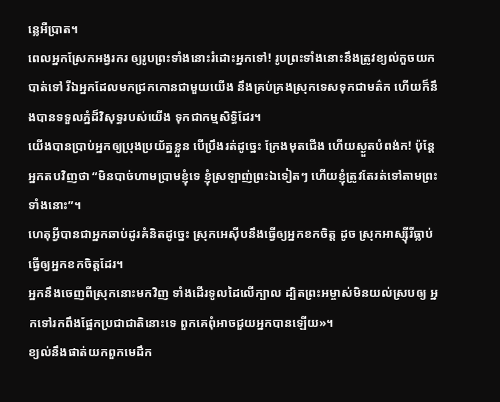ន្លេអឺប្រាត។
ពេលអ្នកស្រែកអង្វរករ ឲ្យរូបព្រះទាំងនោះរំដោះអ្នកទៅ! រូបព្រះទាំងនោះនឹងត្រូវខ្យល់កួចយកបាត់ទៅ រីឯអ្នកដែលមកជ្រកកោនជាមួយយើង នឹងគ្រប់គ្រងស្រុកទេសទុកជាមត៌ក ហើយក៏នឹងបានទទួលភ្នំដ៏វិសុទ្ធរបស់យើង ទុកជាកម្មសិទ្ធិដែរ។
យើងបានប្រាប់អ្នកឲ្យប្រុងប្រយ័ត្នខ្លួន បើប្រឹងរត់ដូច្នេះ ក្រែងមុតជើង ហើយស្ងួតបំពង់ក! ប៉ុន្តែ អ្នកតបវិញថា “មិនបាច់ហាមប្រាមខ្ញុំទេ ខ្ញុំស្រឡាញ់ព្រះឯទៀតៗ ហើយខ្ញុំត្រូវតែរត់ទៅតាមព្រះទាំងនោះ”។
ហេតុអ្វីបានជាអ្នកឆាប់ដូរគំនិតដូច្នេះ ស្រុកអេស៊ីបនឹងធ្វើឲ្យអ្នកខកចិត្ត ដូច ស្រុកអាស្ស៊ីរីធ្លាប់ធ្វើឲ្យអ្នកខកចិត្តដែរ។
អ្នកនឹងចេញពីស្រុកនោះមកវិញ ទាំងដើរទូលដៃលើក្បាល ដ្បិតព្រះអម្ចាស់មិនយល់ស្របឲ្យ អ្នកទៅរកពឹងផ្អែកប្រជាជាតិនោះទេ ពួកគេពុំអាចជួយអ្នកបានឡើយ»។
ខ្យល់នឹងផាត់យកពួកមេដឹក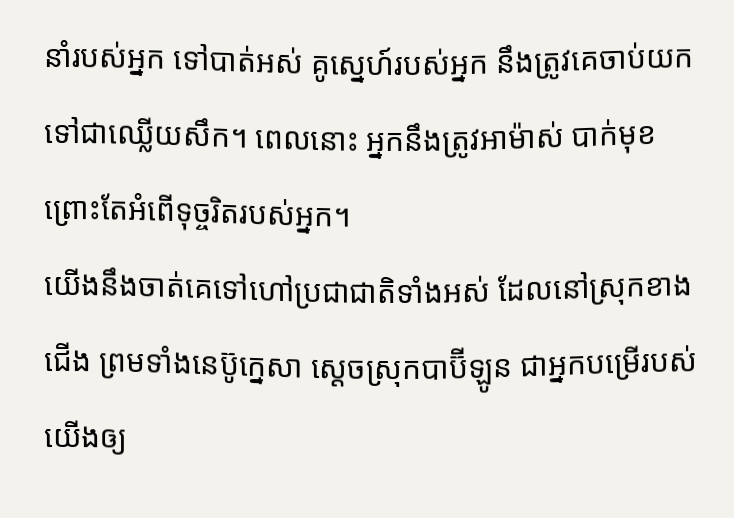នាំរបស់អ្នក ទៅបាត់អស់ គូស្នេហ៍របស់អ្នក នឹងត្រូវគេចាប់យកទៅជាឈ្លើយសឹក។ ពេលនោះ អ្នកនឹងត្រូវអាម៉ាស់ បាក់មុខ ព្រោះតែអំពើទុច្ចរិតរបស់អ្នក។
យើងនឹងចាត់គេទៅហៅប្រជាជាតិទាំងអស់ ដែលនៅស្រុកខាងជើង ព្រមទាំងនេប៊ូក្នេសា ស្ដេចស្រុកបាប៊ីឡូន ជាអ្នកបម្រើរបស់យើងឲ្យ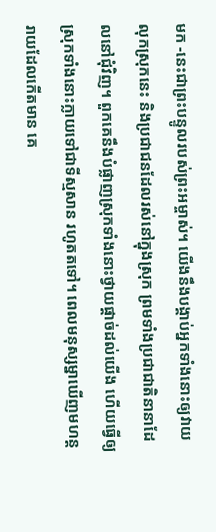មក -នេះជាព្រះបន្ទូលរបស់ព្រះអម្ចាស់។ យើងនឹងបង្គាប់អ្នកទាំងនោះឲ្យវាយលុកស្រុកនេះ និងប្រជាជនដែលរស់នៅក្នុងស្រុក ព្រមទាំងប្រជាជាតិនានាដែលនៅជុំវិញ។ ពួកគេនឹងបំផ្លាញស្រុកទាំងនោះថ្វាយផ្ដាច់ដល់យើង ហើយធ្វើឲ្យស្រុកទាំងនោះក្លាយទៅជាទីស្មសាន រហូតតទៅ។ ពេលមនុស្សម្នាឃើញមហន្តរាយដែលកើតមាន គេ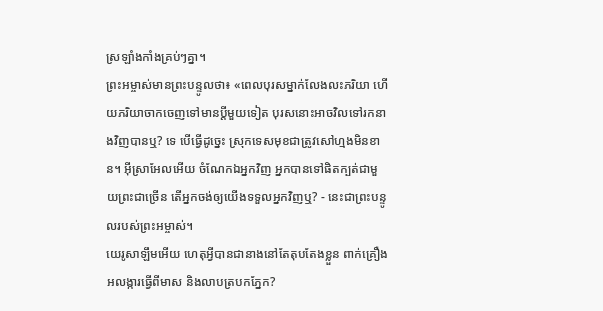ស្រឡាំងកាំងគ្រប់ៗគ្នា។
ព្រះអម្ចាស់មានព្រះបន្ទូលថា៖ «ពេលបុរសម្នាក់លែងលះភរិយា ហើយភរិយាចាកចេញទៅមានប្ដីមួយទៀត បុរសនោះអាចវិលទៅរកនាងវិញបានឬ? ទេ បើធ្វើដូច្នេះ ស្រុកទេសមុខជាត្រូវសៅហ្មងមិនខាន។ អ៊ីស្រាអែលអើយ ចំណែកឯអ្នកវិញ អ្នកបានទៅផិតក្បត់ជាមួយព្រះជាច្រើន តើអ្នកចង់ឲ្យយើងទទួលអ្នកវិញឬ? - នេះជាព្រះបន្ទូលរបស់ព្រះអម្ចាស់។
យេរូសាឡឹមអើយ ហេតុអ្វីបានជានាងនៅតែតុបតែងខ្លួន ពាក់គ្រឿងអលង្ការធ្វើពីមាស និងលាបត្របកភ្នែក?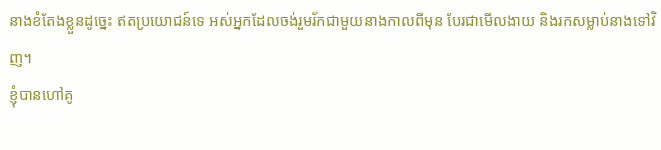នាងខំតែងខ្លួនដូច្នេះ ឥតប្រយោជន៍ទេ អស់អ្នកដែលចង់រួមរ័កជាមួយនាងកាលពីមុន បែរជាមើលងាយ និងរកសម្លាប់នាងទៅវិញ។
ខ្ញុំបានហៅគូ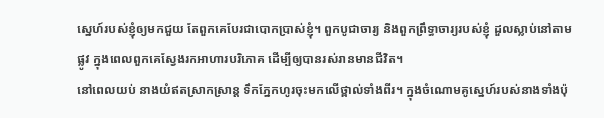ស្នេហ៍របស់ខ្ញុំឲ្យមកជួយ តែពួកគេបែរជាបោកប្រាស់ខ្ញុំ។ ពួកបូជាចារ្យ និងពួកព្រឹទ្ធាចារ្យរបស់ខ្ញុំ ដួលស្លាប់នៅតាមផ្លូវ ក្នុងពេលពួកគេស្វែងរកអាហារបរិភោគ ដើម្បីឲ្យបានរស់រានមានជីវិត។
នៅពេលយប់ នាងយំឥតស្រាកស្រាន្ត ទឹកភ្នែកហូរចុះមកលើថ្ពាល់ទាំងពីរ។ ក្នុងចំណោមគូស្នេហ៍របស់នាងទាំងប៉ុ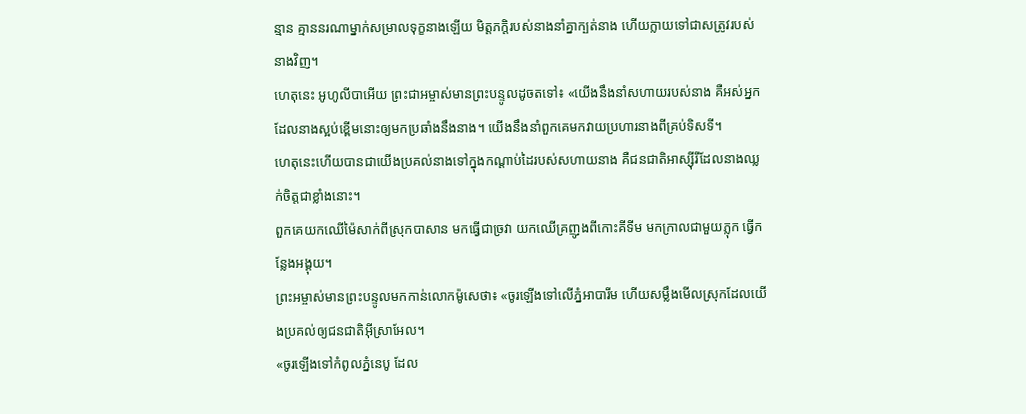ន្មាន គ្មាននរណាម្នាក់សម្រាលទុក្ខនាងឡើយ មិត្តភក្ដិរបស់នាងនាំគ្នាក្បត់នាង ហើយក្លាយទៅជាសត្រូវរបស់នាងវិញ។
ហេតុនេះ អូហូលីបាអើយ ព្រះជាអម្ចាស់មានព្រះបន្ទូលដូចតទៅ៖ «យើងនឹងនាំសហាយរបស់នាង គឺអស់អ្នកដែលនាងស្អប់ខ្ពើមនោះឲ្យមកប្រឆាំងនឹងនាង។ យើងនឹងនាំពួកគេមកវាយប្រហារនាងពីគ្រប់ទិសទី។
ហេតុនេះហើយបានជាយើងប្រគល់នាងទៅក្នុងកណ្ដាប់ដៃរបស់សហាយនាង គឺជនជាតិអាស្ស៊ីរីដែលនាងឈ្លក់ចិត្តជាខ្លាំងនោះ។
ពួកគេយកឈើម៉ៃសាក់ពីស្រុកបាសាន មកធ្វើជាច្រវា យកឈើគ្រញូងពីកោះគីទីម មកក្រាលជាមួយភ្លុក ធ្វើកន្លែងអង្គុយ។
ព្រះអម្ចាស់មានព្រះបន្ទូលមកកាន់លោកម៉ូសេថា៖ «ចូរឡើងទៅលើភ្នំអាបារីម ហើយសម្លឹងមើលស្រុកដែលយើងប្រគល់ឲ្យជនជាតិអ៊ីស្រាអែល។
«ចូរឡើងទៅកំពូលភ្នំនេបូ ដែល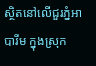ស្ថិតនៅលើជួរភ្នំអាបារីម ក្នុងស្រុក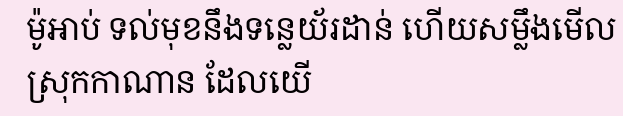ម៉ូអាប់ ទល់មុខនឹងទន្លេយ័រដាន់ ហើយសម្លឹងមើលស្រុកកាណាន ដែលយើ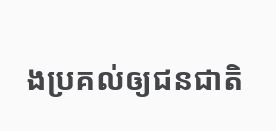ងប្រគល់ឲ្យជនជាតិ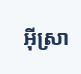អ៊ីស្រា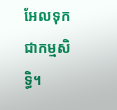អែលទុកជាកម្មសិទ្ធិ។